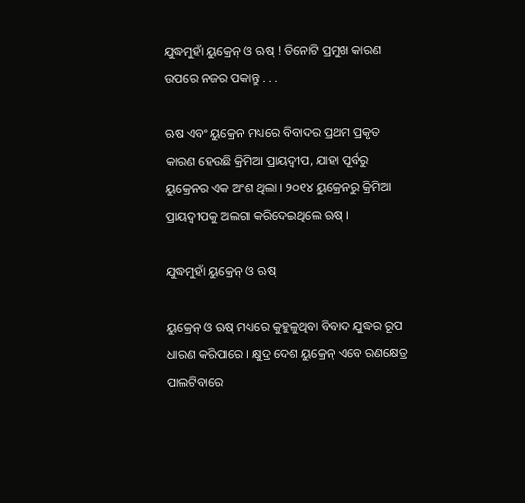ଯୁଦ୍ଧମୁହାଁ ୟୁକ୍ରେନ୍‌ ଓ ଋଷ୍‌ ! ତିନୋଟି ପ୍ରମୁଖ କାରଣ ଉପରେ ନଜର ପକାନ୍ତୁ . . .

ଋଷ ଏବଂ ୟୁକ୍ରେନ ମଧ୍ୟରେ ବିବାଦର ପ୍ରଥମ ପ୍ରକୃତ କାରଣ ହେଉଛି କ୍ରିମିଆ ପ୍ରାୟଦ୍ୱୀପ, ଯାହା ପୂର୍ବରୁ ୟୁକ୍ରେନର ଏକ ଅଂଶ ଥିଲା । ୨୦୧୪ ୟୁକ୍ରେନରୁ କ୍ରିମିଆ ପ୍ରାୟଦ୍ୱୀପକୁ ଅଲଗା କରିଦେଇଥିଲେ ଋଷ୍ ।

ଯୁଦ୍ଧମୁହାଁ ୟୁକ୍ରେନ୍‌ ଓ ଋଷ୍‌

ୟୁକ୍ରେନ୍‌ ଓ ଋଷ୍‌ ମଧ୍ୟରେ କୁହୁଳୁଥିବା ବିବାଦ ଯୁଦ୍ଧର ରୂପ ଧାରଣ କରିପାରେ । କ୍ଷୁଦ୍ର ଦେଶ ୟୁକ୍ରେନ୍‌ ଏବେ ରଣକ୍ଷେତ୍ର ପାଲଟିବାରେ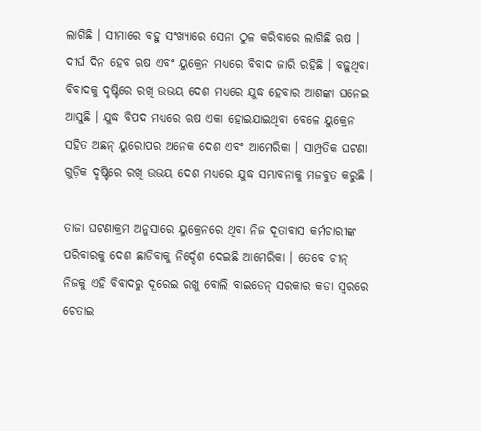ଲାଗିଛି । ସୀମାରେ ବହୁ ସଂଖ୍ୟାରେ ସେନା ଠୁଳ କରିବାରେ ଲାଗିଛି ଋଷ । ଦୀର୍ଘ ଦିନ ହେବ ଋଷ ଏବଂ ୟୁକ୍ରେନ ମଧ୍ୟରେ ବିବାଦ ଜାରି ରହିଛି । ବଢ଼ୁଥିବା ବିବାଦକୁ ଦୃଷ୍ଟିରେ ରଖି ଉଭୟ ଦେଶ ମଧ୍ୟରେ ଯୁଦ୍ଧ ହେବାର ଆଶଙ୍କା ଘନେଇ ଆସୁଛି । ଯୁଦ୍ଧ ବିପଦ ମଧ୍ୟରେ ଋଷ ଏକା ହୋଇଯାଇଥିବା ବେଳେ ୟୁକ୍ରେନ ସହିତ ଅଛନ୍‌ ୟୁରୋପର ଅନେକ ଦେଶ ଏବଂ ଆମେରିକା । ସାମ୍ପ୍ରତିକ ଘଟଣା ଗୁଡ଼ିକ ଦୃଷ୍ଟିରେ ରଖି ଉଭୟ ଦେଶ ମଧ୍ୟରେ ଯୁଦ୍ଧ ସମ୍ଭାବନାକୁ ମଜବୁତ କରୁଛି ।

ତାଜା ଘଟଣାକ୍ରମ ଅନୁସାରେ ୟୁକ୍ରେନରେ ଥିବା ନିଜ ଦୂତାବାସ କର୍ମଚାରୀଙ୍କ ପରିବାରକୁ ଦେଶ ଛାଡିବାକୁ ନିର୍ଦ୍ଦେଶ ଦେଇଛି ଆମେରିକା । ତେବେ ଚୀନ୍‌ ନିଜକୁ ଏହି ବିବାଦରୁ ଦୂରେଇ ରଖୁ ବୋଲି ବାଇଡେନ୍ ସରକାର କଡା ସ୍ୱରରେ ଚେତାଇ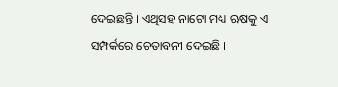ଦେଇଛନ୍ତି । ଏଥିସହ ନାଟୋ ମଧ୍ୟ ଋଷକୁ ଏ ସମ୍ପର୍କରେ ଚେତାବନୀ ଦେଇଛି ।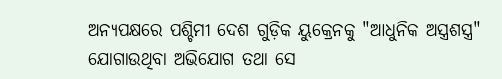ଅନ୍ୟପକ୍ଷରେ ପଶ୍ଚିମୀ ଦେଶ ଗୁଡ଼ିକ ୟୁକ୍ରେନକୁ "ଆଧୁନିକ ଅସ୍ତ୍ରଶସ୍ତ୍ର" ଯୋଗାଉଥିବା ଅଭିଯୋଗ ତଥା ସେ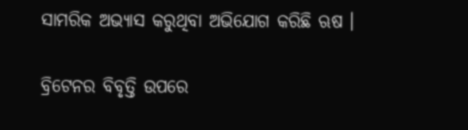ସାମରିକ ଅଭ୍ୟାସ କରୁଥିବା ଅଭିଯୋଗ କରିଛି ଋଷ ।

ବ୍ରିଟେନର ବିବୃତ୍ତି ଉପରେ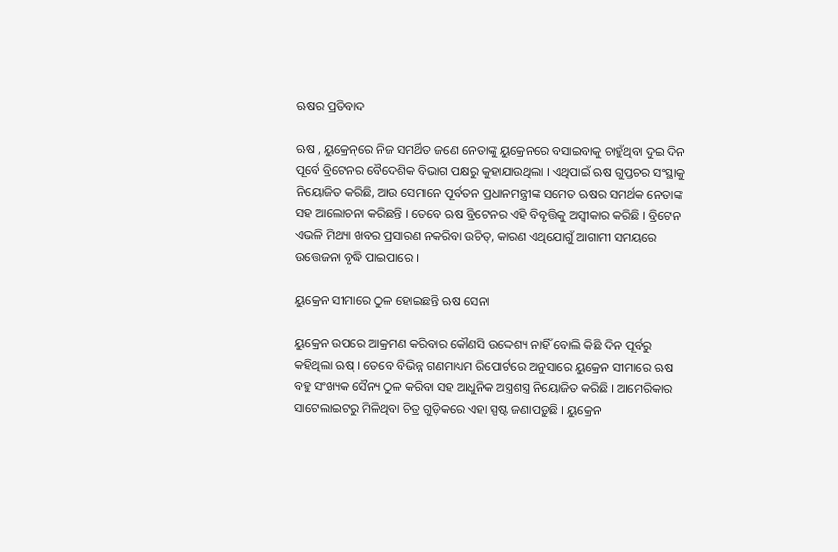ଋଷର ପ୍ରତିବାଦ

ଋଷ , ୟୁକ୍ରେନ୍‌ରେ ନିଜ ସମର୍ଥିତ ଜଣେ ନେତାଙ୍କୁ ୟୁକ୍ରେନରେ ବସାଇବାକୁ ଚାହୁଁଥିବା ଦୁଇ ଦିନ ପୂର୍ବେ ବ୍ରିଟେନର ବୈଦେଶିକ ବିଭାଗ ପକ୍ଷରୁ କୁହାଯାଉଥିଲା । ଏଥିପାଇଁ ଋଷ ଗୁପ୍ତଚର ସଂସ୍ଥାକୁ ନିୟୋଜିତ କରିଛି, ଆଉ ସେମାନେ ପୂର୍ବତନ ପ୍ରଧାନମନ୍ତ୍ରୀଙ୍କ ସମେତ ଋଷର ସମର୍ଥକ ନେତାଙ୍କ ସହ ଆଲୋଚନା କରିଛନ୍ତି । ତେବେ ଋଷ ବ୍ରିଟେନର ଏହି ବିବୃତ୍ତିକୁ ଅସ୍ୱୀକାର କରିଛି । ବ୍ରିଟେନ ଏଭଳି ମିଥ୍ୟା ଖବର ପ୍ରସାରଣ ନକରିବା ଉଚିତ୍‌, କାରଣ ଏଥିଯୋଗୁଁ ଆଗାମୀ ସମୟରେ ଉତ୍ତେଜନା ବୃଦ୍ଧି ପାଇପାରେ ।

ୟୁକ୍ରେନ ସୀମାରେ ଠୁଳ ହୋଇଛନ୍ତି ଋଷ ସେନା

ୟୁକ୍ରେନ ଉପରେ ଆକ୍ରମଣ କରିବାର କୌଣସି ଉଦ୍ଦେଶ୍ୟ ନାହିଁ ବୋଲି କିଛି ଦିନ ପୂର୍ବରୁ କହିଥିଲା ଋଷ୍ । ତେବେ ବିଭିନ୍ନ ଗଣମାଧ୍ୟମ ରିପୋର୍ଟରେ ଅନୁସାରେ ୟୁକ୍ରେନ ସୀମାରେ ଋଷ ବହୁ ସଂଖ୍ୟକ ସୈନ୍ୟ ଠୁଳ କରିବା ସହ ଆଧୁନିକ ଅସ୍ତ୍ରଶସ୍ତ୍ର ନିୟୋଜିତ କରିଛି । ଆମେରିକାର ସାଟେଲାଇଟରୁ ମିଳିଥିବା ଚିତ୍ର ଗୁଡ଼ିକରେ ଏହା ସ୍ପଷ୍ଟ ଜଣାପଡ଼ୁଛି । ୟୁକ୍ରେନ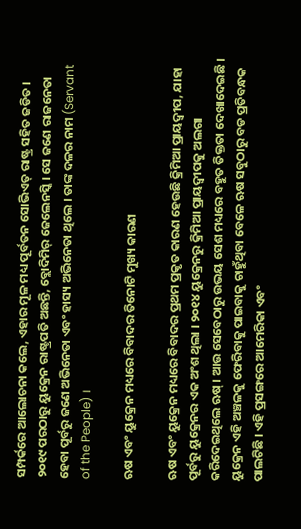ସମ୍ପର୍କରେ ଆଲୋଚନା କଲେ, ଏହାର ମୂଳ ମଧ୍ୟ ପୂର୍ବତନ ସୋଭିଏତ୍ ରାଷ୍ଟ୍ର ସହିତ ଜଡିତ । ୨୦୧୯ ପରଠାରୁ ୟୁକ୍ରେନ ରାଷ୍ଟ୍ରପତି ଅଛନ୍ତି, ବ୍ଲୋଦିମିର୍ ଜେଲେନସ୍କି । ସେ ଜଣେ ରାଜନେତା ହେବା ପୂର୍ବରୁ ଜଣେ ଅଭିନେତା ଏବଂ ହାସ୍ୟ ଅଭିନେତା ଥିଲେ । ତାଙ୍କ ଦଳର ନାମ (Servant of the People) ।

ଋଷ ଏବଂ ୟୁକ୍ରେନ ମଧ୍ୟରେ ବିବାଦର ତିନୋଟି ମୁଖ୍ୟ କାରଣ

ଋଷ ଏବଂ ୟୁକ୍ରେନ ମଧ୍ୟରେ ବିବାଦର ପ୍ରଥମ ପ୍ରକୃତ କାରଣ ହେଉଛି କ୍ରିମିଆ ପ୍ରାୟଦ୍ୱୀପ, ଯାହା ପୂର୍ବରୁ ୟୁକ୍ରେନର ଏକ ଅଂଶ ଥିଲା । ୨୦୧୪ ୟୁକ୍ରେନରୁ କ୍ରିମିଆ ପ୍ରାୟଦ୍ୱୀପକୁ ଅଲଗା କରିଦେଇଥିଲେ ଋଷ୍ । ଆଉ ସେବେଠାରୁ ଉଭୟ ସେଶ ମଧ୍ୟରେ ବହୁତ ତିକ୍ତତା ଦେଖାଦେଇଛି । ୟୁକ୍ରେନ ଏହି ଅଞ୍ଚଳକୁ ଫେରିବାକୁ ପାଇବାକୁ ଚାହୁଁଥିବା ବେଳେ ଋଷ ସବୁଠାରୁ ବଡ ପ୍ରତିବନ୍ଧକ ପାଲଟିଛି । ଏହି ପ୍ରସଙ୍ଗରେ ଆମେରିକା ଏବଂ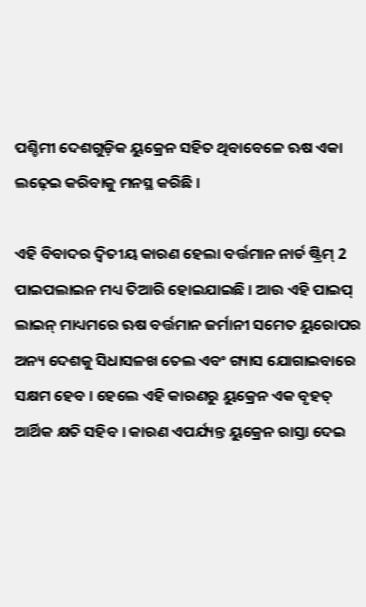ପଶ୍ଚିମୀ ଦେଶଗୁଡ଼ିକ ୟୁକ୍ରେନ ସହିତ ଥିବାବେଳେ ଋଷ ଏକା ଲଢ଼େଇ କରିବାକୁ ମନସ୍ଥ କରିଛି ।

ଏହି ବିବାଦର ଦ୍ୱିତୀୟ କାରଣ ହେଲା ବର୍ତ୍ତମାନ ନାର୍ଡ ଷ୍ଟ୍ରିମ୍ 2 ପାଇପଲାଇନ ମଧ୍ୟ ତିଆରି ହୋଇଯାଇଛି । ଆଉ ଏହି ପାଇପ୍ ଲାଇନ୍‌ ମାଧ୍ୟମରେ ଋଷ ବର୍ତ୍ତମାନ ଜର୍ମାନୀ ସମେତ ୟୁରୋପର ଅନ୍ୟ ଦେଶକୁ ସିଧାସଳଖ ତେଲ ଏବଂ ଗ୍ୟାସ ଯୋଗାଇବାରେ ସକ୍ଷମ ହେବ । ହେଲେ ଏହି କାରଣରୁ ୟୁକ୍ରେନ ଏକ ବୃହତ୍ ଆର୍ଥିକ କ୍ଷତି ସହିବ । କାରଣ ଏପର୍ଯ୍ୟନ୍ତ ୟୁକ୍ରେନ ରାସ୍ତା ଦେଇ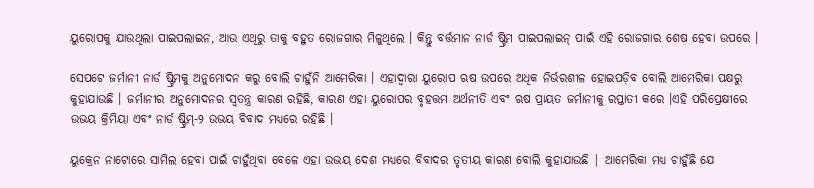ୟୁରୋପକୁ ଯାଉଥିଲା ପାଇପଲାଇନ, ଆଉ ଏଥିରୁ ତାକୁ ବହୁତ ରୋଜଗାର ମିଳୁଥିଲେ । କିନ୍ତୁ ବର୍ତ୍ତମାନ ନାର୍ଡ ଷ୍ଟ୍ରିମ ପାଇପଲାଇନ୍ ପାଇଁ ଏହି ରୋଜଗାର ଶେଷ ହେବା ଉପରେ ।

ସେପଟେ ଜର୍ମାନୀ ନାର୍ଡ ଷ୍ଟ୍ରିମକୁ ଅନୁମୋଦନ କରୁ ବୋଲି ଚାହୁଁନି ଆମେରିକା । ଏହାଦ୍ୱାରା ୟୁରୋପ ଋଷ ଉପରେ ଅଧିକ ନିର୍ଭରଶୀଳ ହୋଇପଡ଼ିବ ବୋଲି ଆମେରିକା ପକ୍ଷରୁ କୁହାଯାଉଛି । ଜର୍ମାନୀର ଅନୁମୋଦନର ସ୍ୱତନ୍ତ୍ର କାରଣ ରହିଛି, କାରଣ ଏହା ୟୁରୋପର ବୃହତ୍ତମ ଅର୍ଥନୀତି ଏବଂ ଋଷ ପ୍ରାୟତ ଜର୍ମାନୀକୁ ରପ୍ତାତୀ କରେ ।ଏହି ପରିପ୍ରେକ୍ଷୀରେ ଉଭୟ କ୍ରିମିୟା ଏବଂ ନାର୍ଡ ଷ୍ଟ୍ରିମ୍-୨ ଉଭୟ ବିବାଦ ମଧ୍ୟରେ ରହିଛି ।

ୟୁକ୍ରେନ ନାଟୋରେ ସାମିଲ ହେବା ପାଇଁ ଚାହୁଁଥିବା ବେଳେ ଏହା ଉଭୟ ଦେଶ ମଧ୍ୟରେ ବିବାଦର ତୃତୀୟ କାରଣ ବୋଲି କୁହାଯାଉଛି | ଆମେରିକା ମଧ୍ୟ ଚାହୁଁଛି ଯେ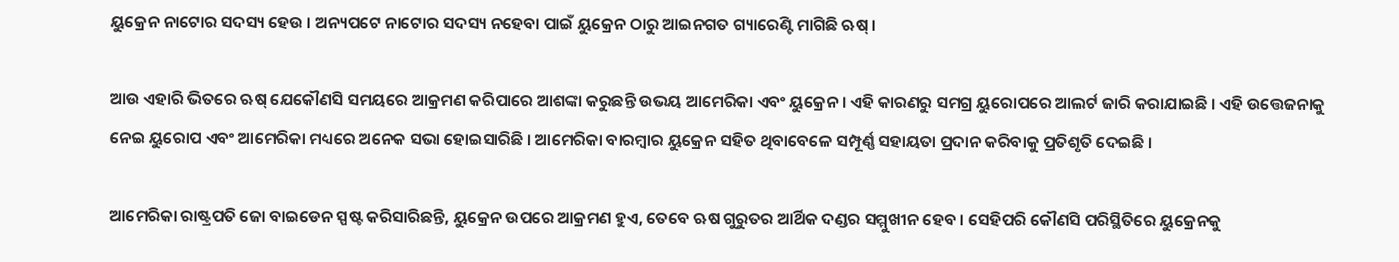ୟୁକ୍ରେନ ନାଟୋର ସଦସ୍ୟ ହେଉ । ଅନ୍ୟପଟେ ନାଟୋର ସଦସ୍ୟ ନହେବା ପାଇଁ ୟୁକ୍ରେନ ଠାରୁ ଆଇନଗତ ଗ୍ୟାରେଣ୍ଟି ମାଗିଛି ଋଷ୍ ।

ଆଉ ଏହାରି ଭିତରେ ଋଷ୍ ଯେକୌଣସି ସମୟରେ ଆକ୍ରମଣ କରିପାରେ ଆଶଙ୍କା କରୁଛନ୍ତି ଉଭୟ ଆମେରିକା ଏବଂ ୟୁକ୍ରେନ । ଏହି କାରଣରୁ ସମଗ୍ର ୟୁରୋପରେ ଆଲର୍ଟ ଜାରି କରାଯାଇଛି । ଏହି ଉତ୍ତେଜନାକୁ ନେଇ ୟୁରୋପ ଏବଂ ଆମେରିକା ମଧ୍ୟରେ ଅନେକ ସଭା ହୋଇସାରିଛି । ଆମେରିକା ବାରମ୍ବାର ୟୁକ୍ରେନ ସହିତ ଥିବାବେଳେ ସମ୍ପୂର୍ଣ୍ଣ ସହାୟତା ପ୍ରଦାନ କରିବାକୁ ପ୍ରତିଶୃତି ଦେଇଛି ।

ଆମେରିକା ରାଷ୍ଟ୍ରପତି ଜୋ ବାଇଡେନ ସ୍ପଷ୍ଟ କରିସାରିଛନ୍ତି, ୟୁକ୍ରେନ ଉପରେ ଆକ୍ରମଣ ହୁଏ, ତେବେ ଋଷ ଗୁରୁତର ଆର୍ଥିକ ଦଣ୍ଡର ସମ୍ମୁଖୀନ ହେବ । ସେହିପରି କୌଣସି ପରିସ୍ଥିତିରେ ୟୁକ୍ରେନକୁ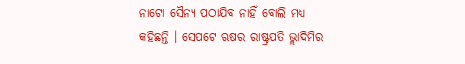ନାଟୋ ସୈନ୍ୟ ପଠାଯିବ ନାହିଁ ବୋଲି ମଧ୍ୟ କହିଛନ୍ତି । ସେପଟେ ଋଷର ରାଷ୍ଟ୍ରପତି ଭ୍ଲାଦିମିର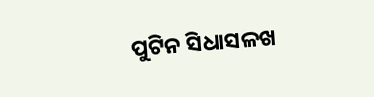ପୁଟିନ ସିଧାସଳଖ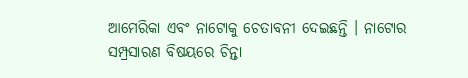ଆମେରିକା ଏବଂ ନାଟୋକୁ ଚେତାବନୀ ଦେଇଛନ୍ତି । ନାଟୋର ସମ୍ପ୍ରସାରଣ ବିଷୟରେ ଚିନ୍ତା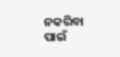ନକରିବା ପାଇଁ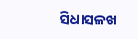ସିଧାସଳଖ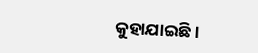କୁହାଯାଇଛି ।